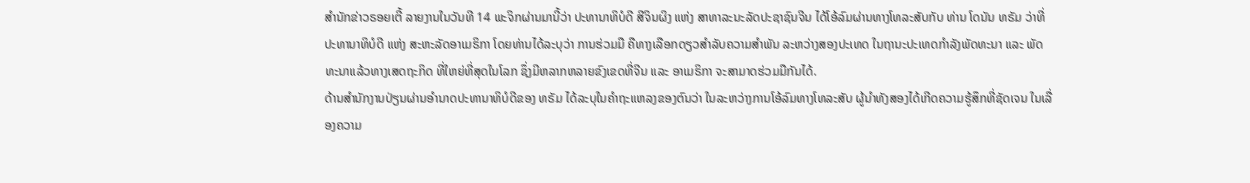ສຳນັກຂ່າວຣອຍເຕີ້ ລາຍງານໃນວັນທີ 14 ພະຈິກຜ່ານມານີ້ວ່າ ປະທານາທິບໍດີ ສີຈິນຜິງ ແຫ່ງ ສາທາລະນະລັດປະຊາຊົນຈີນ ໄດ້ໂອ້ລົມຜ່ານທາງໂທລະສັບກັບ ທ່ານ ໂດນັນ ທຣັມ ວ່າທີ່ປະທານາທິບໍດີ ແຫ່ງ ສະຫະລັດອາເມຣິກາ ໂດຍທ່ານໄດ້ລະບຸວ່າ ການຮ່ວມມື ຄືທາງເລືອກດຽວສຳລັບຄວາມສຳພັນ ລະຫວ່າງສອງປະເທດ ໃນຖານະປະເທດກຳລັງພັດທະນາ ແລະ ພັດທະນາແລ້ວທາງເສດຖະກິດ ທີ່ໃຫຍ່ທີ່ສຸດໃນໂລກ ຊຶ່ງມີຫລາກຫລາຍຂົງເຂດທີ່ຈີນ ແລະ ອາເມຣິກາ ຈະສາມາດຮ່ວມມືກັນໄດ້.
ດ້ານສຳນັກງານປ່ຽນຜ່ານອຳນາດປະທານາທິບໍດີຂອງ ທຣັມ ໄດ້ລະບຸໃນຄຳຖະແຫລງຂອງຕົນວ່າ ໃນລະຫວ່າງການໂອ້ລົມທາງໂທລະສັບ ຜູ້ນຳທັງສອງໄດ້ເກີດຄວາມຮູ້ສຶກທີ່ຊັດເຈນ ໃນເລື່ອງຄວາມ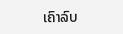ເຄົາລົບ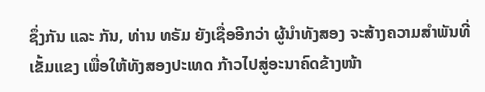ຊຶ່ງກັນ ແລະ ກັນ, ທ່ານ ທຣັມ ຍັງເຊື່ອອີກວ່າ ຜູ້ນຳທັງສອງ ຈະສ້າງຄວາມສຳພັນທີ່ເຂັ້ມແຂງ ເພື່ອໃຫ້ທັງສອງປະເທດ ກ້າວໄປສູ່ອະນາຄົດຂ້າງໜ້າ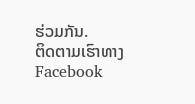ຮ່ວມກັນ.
ຕິດຕາມເຮົາທາງFacebook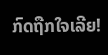ກົດຖືກໃຈເລີຍ!